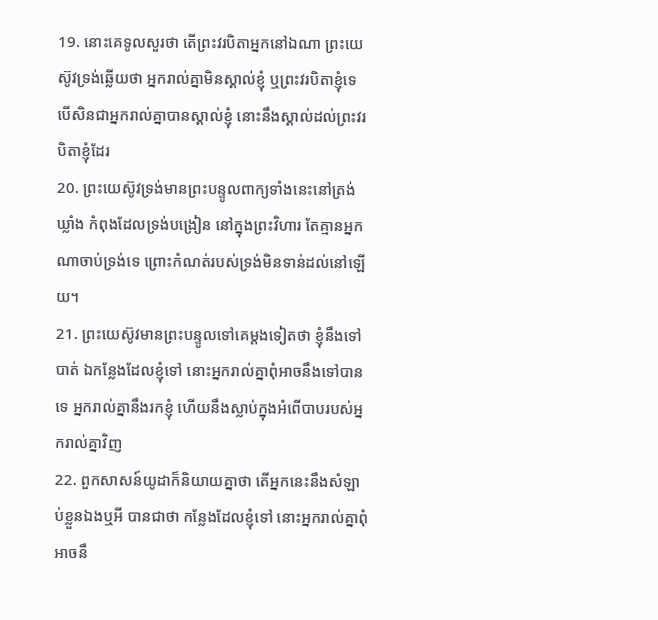19. នោះគេទូលសួរថា តើព្រះវរបិតាអ្នកនៅឯណា ព្រះយេស៊ូវទ្រង់ឆ្លើយថា អ្នករាល់គ្នាមិនស្គាល់ខ្ញុំ ឬព្រះវរបិតាខ្ញុំទេ បើសិនជាអ្នករាល់គ្នាបានស្គាល់ខ្ញុំ នោះនឹងស្គាល់ដល់ព្រះវរបិតាខ្ញុំដែរ
20. ព្រះយេស៊ូវទ្រង់មានព្រះបន្ទូលពាក្យទាំងនេះនៅត្រង់ឃ្លាំង កំពុងដែលទ្រង់បង្រៀន នៅក្នុងព្រះវិហារ តែគ្មានអ្នកណាចាប់ទ្រង់ទេ ព្រោះកំណត់របស់ទ្រង់មិនទាន់ដល់នៅឡើយ។
21. ព្រះយេស៊ូវមានព្រះបន្ទូលទៅគេម្តងទៀតថា ខ្ញុំនឹងទៅបាត់ ឯកន្លែងដែលខ្ញុំទៅ នោះអ្នករាល់គ្នាពុំអាចនឹងទៅបានទេ អ្នករាល់គ្នានឹងរកខ្ញុំ ហើយនឹងស្លាប់ក្នុងអំពើបាបរបស់អ្នករាល់គ្នាវិញ
22. ពួកសាសន៍យូដាក៏និយាយគ្នាថា តើអ្នកនេះនឹងសំឡាប់ខ្លួនឯងឬអី បានជាថា កន្លែងដែលខ្ញុំទៅ នោះអ្នករាល់គ្នាពុំអាចនឹ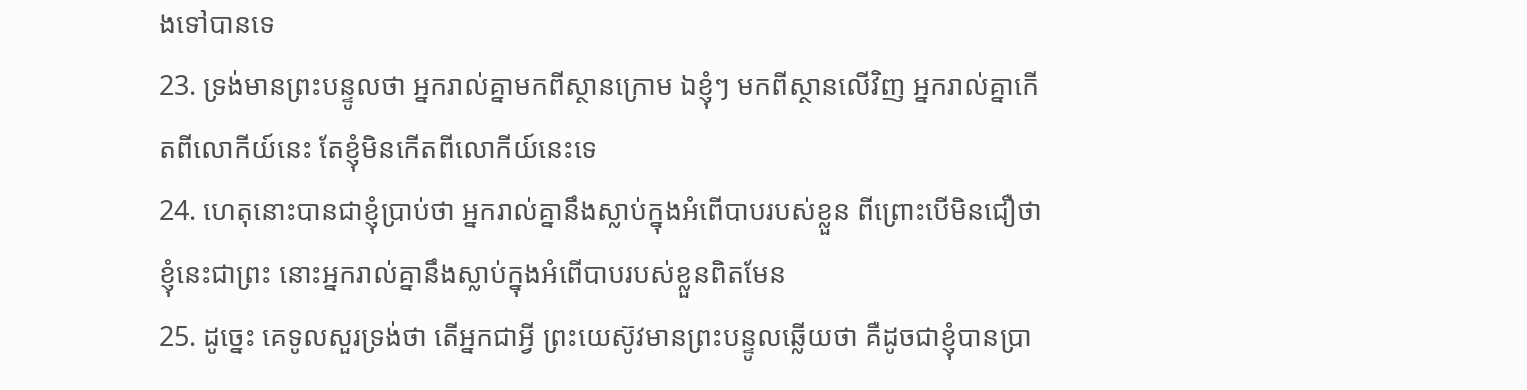ងទៅបានទេ
23. ទ្រង់មានព្រះបន្ទូលថា អ្នករាល់គ្នាមកពីស្ថានក្រោម ឯខ្ញុំៗ មកពីស្ថានលើវិញ អ្នករាល់គ្នាកើតពីលោកីយ៍នេះ តែខ្ញុំមិនកើតពីលោកីយ៍នេះទេ
24. ហេតុនោះបានជាខ្ញុំប្រាប់ថា អ្នករាល់គ្នានឹងស្លាប់ក្នុងអំពើបាបរបស់ខ្លួន ពីព្រោះបើមិនជឿថា ខ្ញុំនេះជាព្រះ នោះអ្នករាល់គ្នានឹងស្លាប់ក្នុងអំពើបាបរបស់ខ្លួនពិតមែន
25. ដូច្នេះ គេទូលសួរទ្រង់ថា តើអ្នកជាអ្វី ព្រះយេស៊ូវមានព្រះបន្ទូលឆ្លើយថា គឺដូចជាខ្ញុំបានប្រា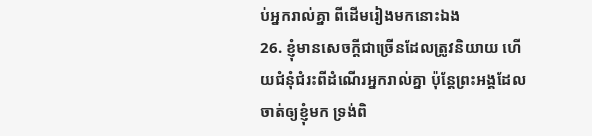ប់អ្នករាល់គ្នា ពីដើមរៀងមកនោះឯង
26. ខ្ញុំមានសេចក្តីជាច្រើនដែលត្រូវនិយាយ ហើយជំនុំជំរះពីដំណើរអ្នករាល់គ្នា ប៉ុន្តែព្រះអង្គដែលចាត់ឲ្យខ្ញុំមក ទ្រង់ពិ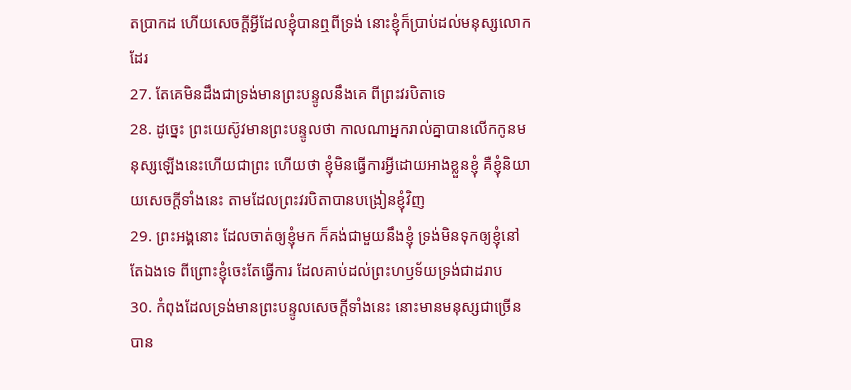តប្រាកដ ហើយសេចក្តីអ្វីដែលខ្ញុំបានឮពីទ្រង់ នោះខ្ញុំក៏ប្រាប់ដល់មនុស្សលោកដែរ
27. តែគេមិនដឹងជាទ្រង់មានព្រះបន្ទូលនឹងគេ ពីព្រះវរបិតាទេ
28. ដូច្នេះ ព្រះយេស៊ូវមានព្រះបន្ទូលថា កាលណាអ្នករាល់គ្នាបានលើកកូនមនុស្សឡើងនេះហើយជាព្រះ ហើយថា ខ្ញុំមិនធ្វើការអ្វីដោយអាងខ្លួនខ្ញុំ គឺខ្ញុំនិយាយសេចក្តីទាំងនេះ តាមដែលព្រះវរបិតាបានបង្រៀនខ្ញុំវិញ
29. ព្រះអង្គនោះ ដែលចាត់ឲ្យខ្ញុំមក ក៏គង់ជាមួយនឹងខ្ញុំ ទ្រង់មិនទុកឲ្យខ្ញុំនៅតែឯងទេ ពីព្រោះខ្ញុំចេះតែធ្វើការ ដែលគាប់ដល់ព្រះហឫទ័យទ្រង់ជាដរាប
30. កំពុងដែលទ្រង់មានព្រះបន្ទូលសេចក្តីទាំងនេះ នោះមានមនុស្សជាច្រើនបាន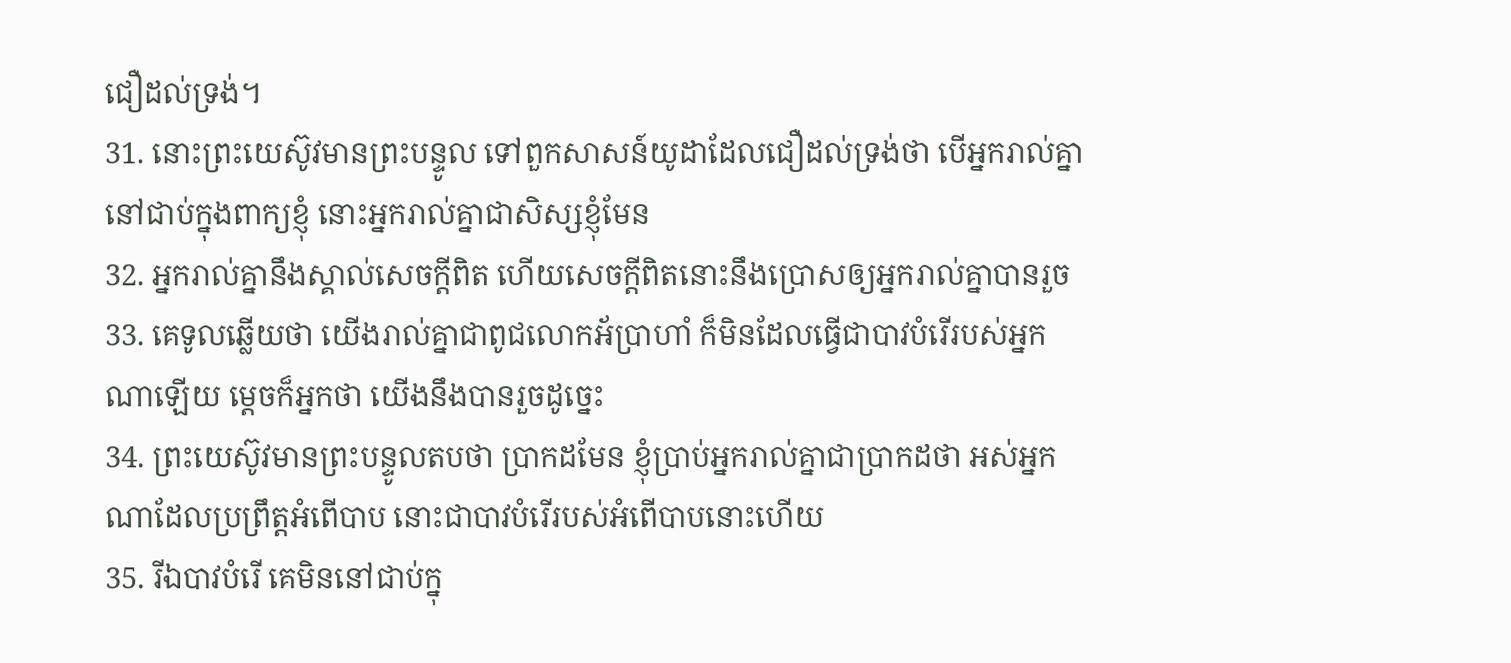ជឿដល់ទ្រង់។
31. នោះព្រះយេស៊ូវមានព្រះបន្ទូល ទៅពួកសាសន៍យូដាដែលជឿដល់ទ្រង់ថា បើអ្នករាល់គ្នានៅជាប់ក្នុងពាក្យខ្ញុំ នោះអ្នករាល់គ្នាជាសិស្សខ្ញុំមែន
32. អ្នករាល់គ្នានឹងស្គាល់សេចក្តីពិត ហើយសេចក្តីពិតនោះនឹងប្រោសឲ្យអ្នករាល់គ្នាបានរួច
33. គេទូលឆ្លើយថា យើងរាល់គ្នាជាពូជលោកអ័ប្រាហាំ ក៏មិនដែលធ្វើជាបាវបំរើរបស់អ្នកណាឡើយ ម្តេចក៏អ្នកថា យើងនឹងបានរួចដូច្នេះ
34. ព្រះយេស៊ូវមានព្រះបន្ទូលតបថា ប្រាកដមែន ខ្ញុំប្រាប់អ្នករាល់គ្នាជាប្រាកដថា អស់អ្នកណាដែលប្រព្រឹត្តអំពើបាប នោះជាបាវបំរើរបស់អំពើបាបនោះហើយ
35. រីឯបាវបំរើ គេមិននៅជាប់ក្នុ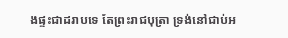ងផ្ទះជាដរាបទេ តែព្រះរាជបុត្រា ទ្រង់នៅជាប់អ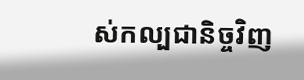ស់កល្បជានិច្ចវិញ